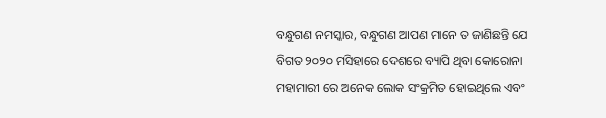ବନ୍ଧୁଗଣ ନମସ୍କାର, ବନ୍ଧୁଗଣ ଆପଣ ମାନେ ତ ଜାଣିଛନ୍ତି ଯେ ବିଗତ ୨୦୨୦ ମସିହାରେ ଦେଶରେ ବ୍ୟାପି ଥିବା କୋରୋନା ମହାମାରୀ ରେ ଅନେକ ଲୋକ ସଂକ୍ରମିତ ହୋଇଥିଲେ ଏବଂ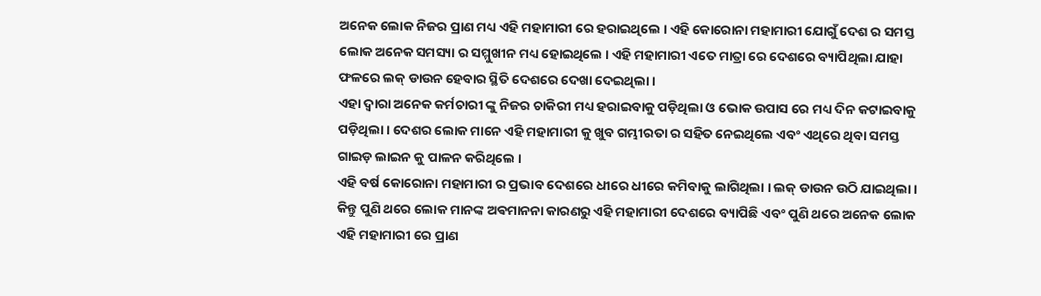ଅନେକ ଲୋକ ନିଜର ପ୍ରାଣ ମଧ୍ୟ ଏହି ମହାମାରୀ ରେ ହରାଇଥିଲେ । ଏହି କୋରୋନା ମହାମାରୀ ଯୋଗୁଁ ଦେଶ ର ସମସ୍ତ ଲୋକ ଅନେକ ସମସ୍ୟା ର ସମ୍ମୁଖୀନ ମଧ୍ୟ ହୋଇଥିଲେ । ଏହି ମହାମାରୀ ଏତେ ମାତ୍ରା ରେ ଦେଶରେ ବ୍ୟାପିଥିଲା ଯାହା ଫଳରେ ଲକ୍ ଡାଉନ ହେବାର ସ୍ଥିତି ଦେଶରେ ଦେଖା ଦେଇଥିଲା ।
ଏହା ଦ୍ବାରା ଅନେକ କର୍ମଚାରୀ ଙ୍କୁ ନିଜର ଚାକିରୀ ମଧ୍ୟ ହରାଇବାକୁ ପଡ଼ିଥିଲା ଓ ଭୋକ ଉପାସ ରେ ମଧ୍ୟ ଦିନ କଟାଇବାକୁ ପଡ଼ିଥିଲା । ଦେଶର ଲୋକ ମାନେ ଏହି ମହାମାରୀ କୁ ଖୁବ ଗମ୍ଭୀରତା ର ସହିତ ନେଇଥିଲେ ଏବଂ ଏଥିରେ ଥିବା ସମସ୍ତ ଗାଇଡ଼ ଲାଇନ କୁ ପାଳନ କରିଥିଲେ ।
ଏହି ବର୍ଷ କୋରୋନା ମହାମାରୀ ର ପ୍ରଭାବ ଦେଶରେ ଧୀରେ ଧୀରେ କମିବାକୁ ଲାଗିଥିଲା । ଲକ୍ ଡାଉନ ଉଠି ଯାଇଥିଲା । କିନ୍ତୁ ପୁଣି ଥରେ ଲୋକ ମାନଙ୍କ ଅଵମାନନା କାରଣରୁ ଏହି ମହାମାରୀ ଦେଶରେ ବ୍ୟାପିଛି ଏବଂ ପୁଣି ଥରେ ଅନେକ ଲୋକ ଏହି ମହାମାରୀ ରେ ପ୍ରାଣ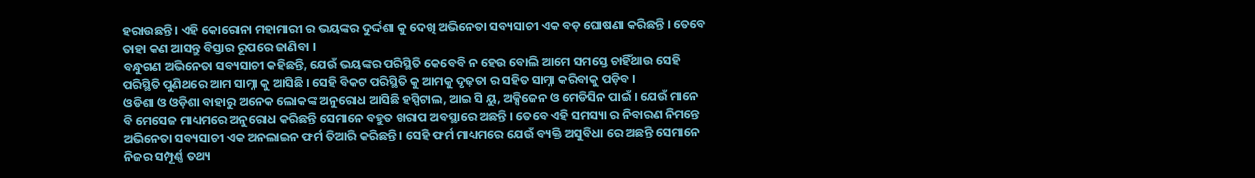ହରାଉଛନ୍ତି । ଏହି କୋରୋନା ମହାମାରୀ ର ଭୟଙ୍କର ଦୁର୍ଦ୍ଦଶା କୁ ଦେଖି ଅଭିନେତା ସବ୍ୟସାଚୀ ଏକ ବଡ଼ ଘୋଷଣା କରିଛନ୍ତି । ତେବେ ତାହା କଣ ଆସନ୍ତୁ ବିସ୍ତାର ରୂପରେ ଜାଣିବା ।
ବନ୍ଧୁଗଣ ଅଭିନେତା ସବ୍ୟସାଚୀ କହିଛନ୍ତି, ଯେଉଁ ଭୟଙ୍କର ପରିସ୍ଥିତି କେବେବି ନ ହେଉ ବୋଲି ଆମେ ସମସ୍ତେ ଚାହିଁଥାଉ ସେହି ପରିସ୍ଥିତି ପୁଣିଥରେ ଆମ ସାମ୍ନା କୁ ଆସିଛି । ସେହି ବିକଟ ପରିସ୍ଥିତି କୁ ଆମକୁ ଦୃଢ଼ତା ର ସହିତ ସାମ୍ନା କରିବାକୁ ପଡ଼ିବ ।
ଓଡିଶା ଓ ଓଡ଼ିଶା ବାହାରୁ ଅନେକ ଲୋକଙ୍କ ଅନୁରୋଧ ଆସିଛି ହସ୍ପିଟାଲ, ଆଇ ସି ୟୁ, ଅକ୍ସିଜେନ ଓ ମେଡିସିନ ପାଇଁ । ଯେଉଁ ମାନେ ବି ମେସେଜ ମାଧ୍ୟମରେ ଅନୁରୋଧ କରିଛନ୍ତି ସେମାନେ ବହୁତ ଖରାପ ଅବସ୍ଥାରେ ଅଛନ୍ତି । ତେବେ ଏହି ସମସ୍ୟା ର ନିବାରଣ ନିମନ୍ତେ ଅଭିନେତା ସବ୍ୟସାଚୀ ଏକ ଅନଲାଇନ ଫର୍ମ ତିଆରି କରିଛନ୍ତି । ସେହି ଫର୍ମ ମାଧ୍ୟମରେ ଯେଉଁ ବ୍ୟକ୍ତି ଅସୁବିଧା ରେ ଅଛନ୍ତି ସେମାନେ ନିଜର ସମ୍ପୂର୍ଣ୍ଣ ତଥ୍ୟ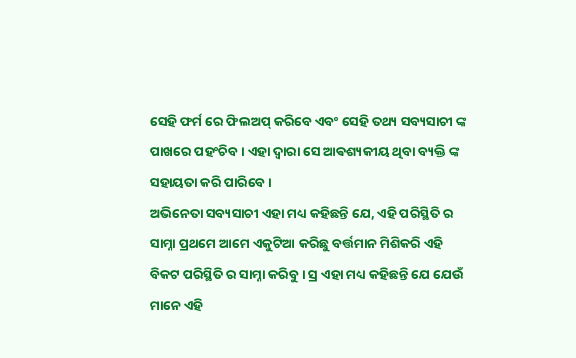ସେହି ଫର୍ମ ରେ ଫିଲଅପ୍ କରିବେ ଏବଂ ସେହି ତଥ୍ୟ ସବ୍ୟସାଚୀ ଙ୍କ ପାଖରେ ପହଂଚିବ । ଏହା ଦ୍ବାରା ସେ ଆଵଶ୍ୟକୀୟ ଥିବା ବ୍ୟକ୍ତି ଙ୍କ ସହାୟତା କରି ପାରିବେ ।
ଅଭିନେତା ସବ୍ୟସାଚୀ ଏହା ମଧ୍ୟ କହିଛନ୍ତି ଯେ, ଏହି ପରିସ୍ଥିତି ର ସାମ୍ନା ପ୍ରଥମେ ଆମେ ଏକୁଟିଆ କରିଛୁ ବର୍ତ୍ତମାନ ମିଶିକରି ଏହି ବିକଟ ପରିସ୍ଥିତି ର ସାମ୍ନା କରିବୁ । ସ୍ର ଏହା ମଧ୍ୟ କହିଛନ୍ତି ଯେ ଯେଉଁ ମାନେ ଏହି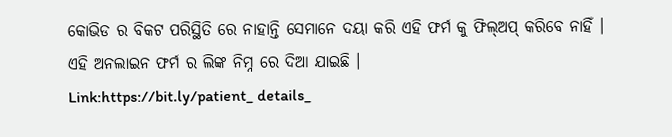କୋଭିଡ ର ବିକଟ ପରିସ୍ଥିତି ରେ ନାହାନ୍ତି ସେମାନେ ଦୟା କରି ଏହି ଫର୍ମ କୁ ଫିଲ୍ଅପ୍ କରିବେ ନାହିଁ ।
ଏହି ଅନଲାଇନ ଫର୍ମ ର ଲିଙ୍କ ନିମ୍ନ ରେ ଦିଆ ଯାଇଛି ।
Link:https://bit.ly/patient_ details_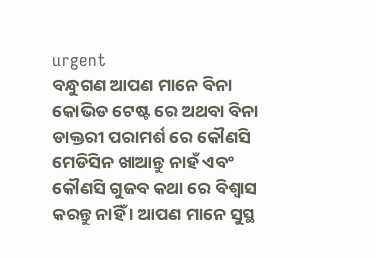urgent
ବନ୍ଧୁଗଣ ଆପଣ ମାନେ ବିନା କୋଭିଡ ଟେଷ୍ଟ ରେ ଅଥବା ବିନା ଡାକ୍ତରୀ ପରାମର୍ଶ ରେ କୌଣସି ମେଡିସିନ ଖାଆନ୍ତୁ ନାହଁ ଏବଂ କୌଣସି ଗୁଜବ କଥା ରେ ବିଶ୍ୱାସ କରନ୍ତୁ ନାହିଁ । ଆପଣ ମାନେ ସୁସ୍ଥ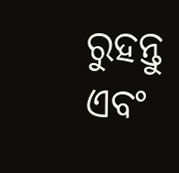ରୁହନ୍ତୁ ଏବଂ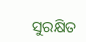ସୁରକ୍ଷିତ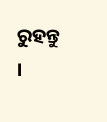ରୁହନ୍ତୁ ।